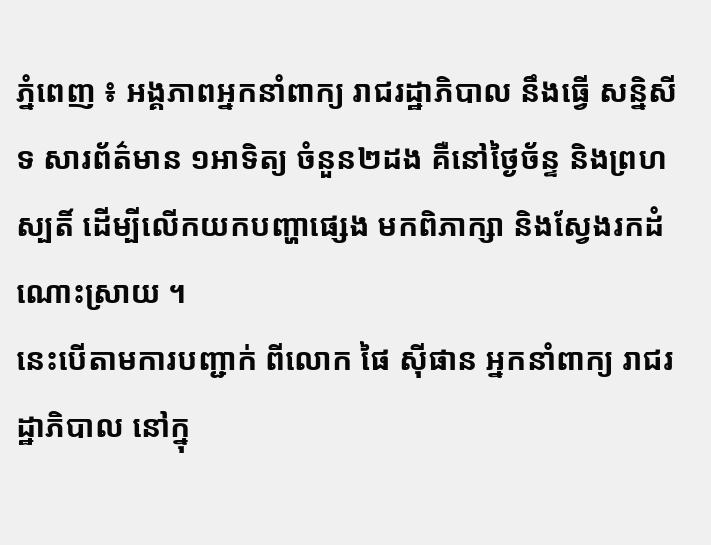ភ្នំពេញ ៖ អង្គភាពអ្នកនាំពាក្យ រាជរដ្ឋាភិបាល នឹងធ្វើ សន្និសីទ សារព័ត៌មាន ១អាទិត្យ ចំនួន២ដង គឺនៅថ្ងៃច័ន្ទ និងព្រហស្បតិ៍ ដើម្បីលើកយកបញ្ហាផ្សេង មកពិភាក្សា និងស្វែងរកដំណោះស្រាយ ។
នេះបើតាមការបញ្ជាក់ ពីលោក ផៃ ស៊ីផាន អ្នកនាំពាក្យ រាជរដ្ឋាភិបាល នៅក្នុ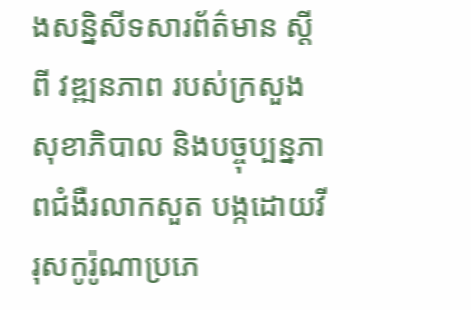ងសន្និសីទសារព័ត៌មាន ស្តីពី វឌ្ឍនភាព របស់ក្រសួងសុខាភិបាល និងបច្ចុប្បន្នភាពជំងឺរលាកសួត បង្កដោយវីរុសកូរ៉ូណាប្រភេ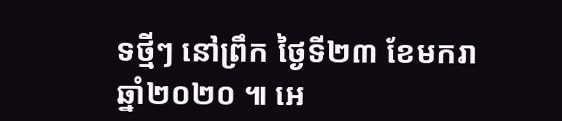ទថ្មីៗ នៅព្រឹក ថ្ងៃទី២៣ ខែមករា ឆ្នាំ២០២០ ៕ អេ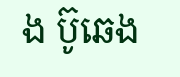ង ប៊ូឆេង